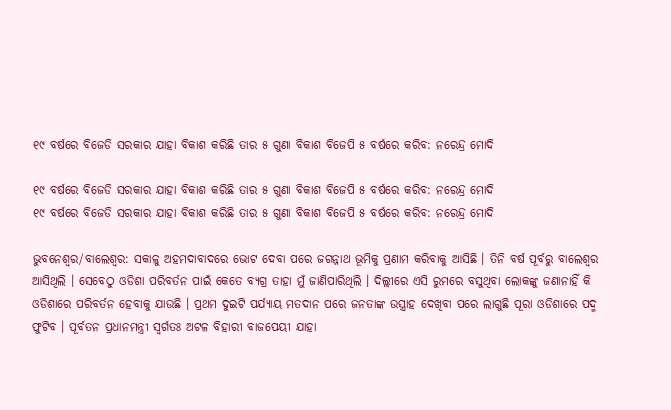୧୯ ବର୍ଷରେ ବିଜେଡି ସରକାର ଯାହା ବିକାଶ କରିଛି ତାର ୫ ଗୁଣା ବିକାଶ ବିଜେପି ୫ ବର୍ଷରେ କରିବ: ନରେନ୍ଦ୍ର ମୋଦି

୧୯ ବର୍ଷରେ ବିଜେଡି ସରକାର ଯାହା ବିକାଶ କରିଛି ତାର ୫ ଗୁଣା ବିକାଶ ବିଜେପି ୫ ବର୍ଷରେ କରିବ: ନରେନ୍ଦ୍ର ମୋଦି
୧୯ ବର୍ଷରେ ବିଜେଡି ସରକାର ଯାହା ବିକାଶ କରିଛି ତାର ୫ ଗୁଣା ବିକାଶ ବିଜେପି ୫ ବର୍ଷରେ କରିବ: ନରେନ୍ଦ୍ର ମୋଦି

ଭୁବନେଶ୍ୱର/ବାଲେଶ୍ୱର: ସକାଳୁ ଅହମଦାବାଦରେ ଭୋଟ ଦେବା ପରେ ଜଗନ୍ନାଥ ଭୂମିକୁ ପ୍ରଣାମ କରିବାକୁ ଆସିଛି । ତିନି ବର୍ଷ ପୂର୍ବରୁ ବାଲେଶ୍ୱର ଆସିଥିଲି । ସେବେଠୁ ଓଡିଶା ପରିବର୍ତନ ପାଇଁ କେତେ ବ୍ୟଗ୍ର ତାହା ମୁଁ ଜାଣିପାରିଥିଲି । ଦିଲ୍ଲୀରେ ଏସି ରୁମରେ ବସୁଥିବା ଲୋକଙ୍କୁ ଜଣାନାହିଁ କି ଓଡିଶାରେ ପରିବର୍ତନ ହେବାକୁ ଯାଉଛି । ପ୍ରଥମ ଦୁଇଟି ପର୍ଯ୍ୟାୟ ମତଦାନ ପରେ ଜନତାଙ୍କ ଉସ୍ତ୍ରାହ ଦେଖିବା ପରେ ଲାଗୁଛି ପୂରା ଓଡିଶାରେ ପଦ୍ମ ଫୁଟିବ । ପୂର୍ବତନ ପ୍ରଧାନମନ୍ତ୍ରୀ ସ୍ୱର୍ଗତଃ ଅଟଳ ବିହାରୀ ବାଜପେୟୀ ଯାହା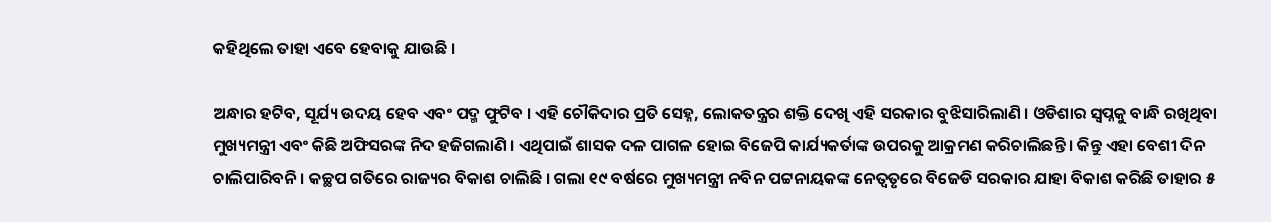କହିଥିଲେ ତାହା ଏବେ ହେବାକୁ ଯାଉଛି ।

ଅନ୍ଧାର ହଟିବ, ସୂର୍ଯ୍ୟ ଉଦୟ ହେବ ଏବଂ ପଦ୍ମ ଫୁଟିବ । ଏହି ଚୌକିଦାର ପ୍ରତି ସେହ୍ନ, ଲୋକତନ୍ତ୍ରର ଶକ୍ତି ଦେଖି ଏହି ସରକାର ବୁଝିସାରିଲାଣି । ଓଡିଶାର ସ୍ୱପ୍ନକୁ ବାନ୍ଧି ରଖିଥିବା ମୁଖ୍ୟମନ୍ତ୍ରୀ ଏବଂ କିଛି ଅଫିସରଙ୍କ ନିଦ ହଜିଗଲାଣି । ଏଥିପାଇଁ ଶାସକ ଦଳ ପାଗଳ ହୋଇ ବିଜେପି କାର୍ଯ୍ୟକର୍ତାଙ୍କ ଉପରକୁ ଆକ୍ରମଣ କରିଚାଲିଛନ୍ତି । କିନ୍ତୁ ଏହା ବେଶୀ ଦିନ ଚାଲିପାରିବନି । କଚ୍ଛପ ଗତିରେ ରାଜ୍ୟର ବିକାଶ ଚାଲିଛି । ଗଲା ୧୯ ବର୍ଷରେ ମୁଖ୍ୟମନ୍ତ୍ରୀ ନବିନ ପଟ୍ଟନାୟକଙ୍କ ନେତ୍ୱତୃରେ ବିଜେଡି ସରକାର ଯାହା ବିକାଶ କରିଛି ତାହାର ୫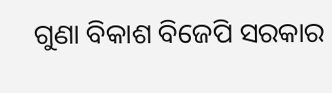ଗୁଣା ବିକାଶ ବିଜେପି ସରକାର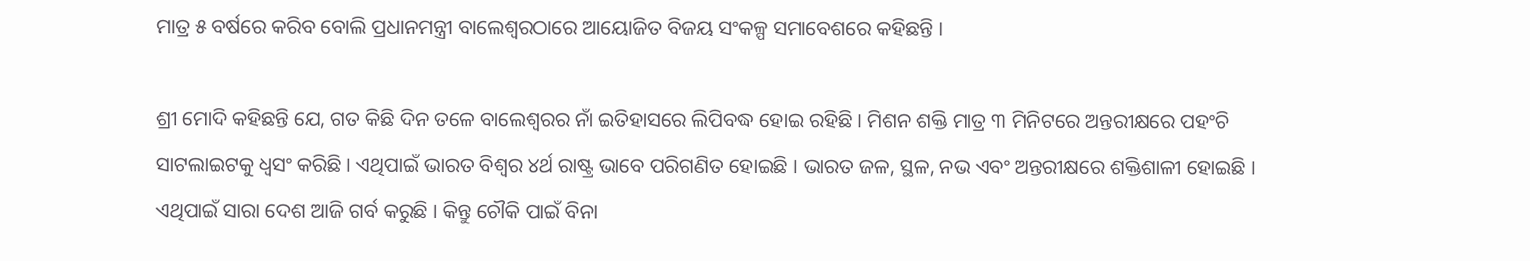ମାତ୍ର ୫ ବର୍ଷରେ କରିବ ବୋଲି ପ୍ରଧାନମନ୍ତ୍ରୀ ବାଲେଶ୍ୱରଠାରେ ଆୟୋଜିତ ବିଜୟ ସଂକଳ୍ପ ସମାବେଶରେ କହିଛନ୍ତି ।

ଶ୍ରୀ ମୋଦି କହିଛନ୍ତି ଯେ, ଗତ କିଛି ଦିନ ତଳେ ବାଲେଶ୍ୱରର ନାଁ ଇତିହାସରେ ଲିପିବଦ୍ଧ ହୋଇ ରହିଛି । ମିଶନ ଶକ୍ତି ମାତ୍ର ୩ ମିନିଟରେ ଅନ୍ତରୀକ୍ଷରେ ପହଂଚି ସାଟଲାଇଟକୁ ଧ୍ୱସଂ କରିଛି । ଏଥିପାଇଁ ଭାରତ ବିଶ୍ୱର ୪ର୍ଥ ରାଷ୍ଟ୍ର ଭାବେ ପରିଗଣିତ ହୋଇଛି । ଭାରତ ଜଳ, ସ୍ଥଳ, ନଭ ଏବଂ ଅନ୍ତରୀକ୍ଷରେ ଶକ୍ତିଶାଳୀ ହୋଇଛି । ଏଥିପାଇଁ ସାରା ଦେଶ ଆଜି ଗର୍ବ କରୁଛି । କିନ୍ତୁ ଚୌକି ପାଇଁ ବିନା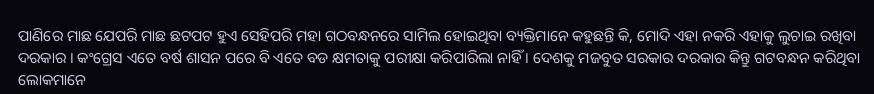ପାଣିରେ ମାଛ ଯେପରି ମାଛ ଛଟପଟ ହୁଏ ସେହିପରି ମହା ଗଠବନ୍ଧନରେ ସାମିଲ ହୋଇଥିବା ବ୍ୟକ୍ତିମାନେ କହୁଛନ୍ତି କି, ମୋଦି ଏହା ନକରି ଏହାକୁ ଲୁଚାଇ ରଖିବା ଦରକାର । କଂଗ୍ରେସ ଏତେ ବର୍ଷ ଶାସନ ପରେ ବି ଏତେ ବଡ କ୍ଷମତାକୁ ପରୀକ୍ଷା କରିପାରିଲା ନାହିଁ । ଦେଶକୁ ମଜବୁତ ସରକାର ଦରକାର କିନ୍ତୁ ଗଟବନ୍ଧନ କରିଥିବା ଲୋକମାନେ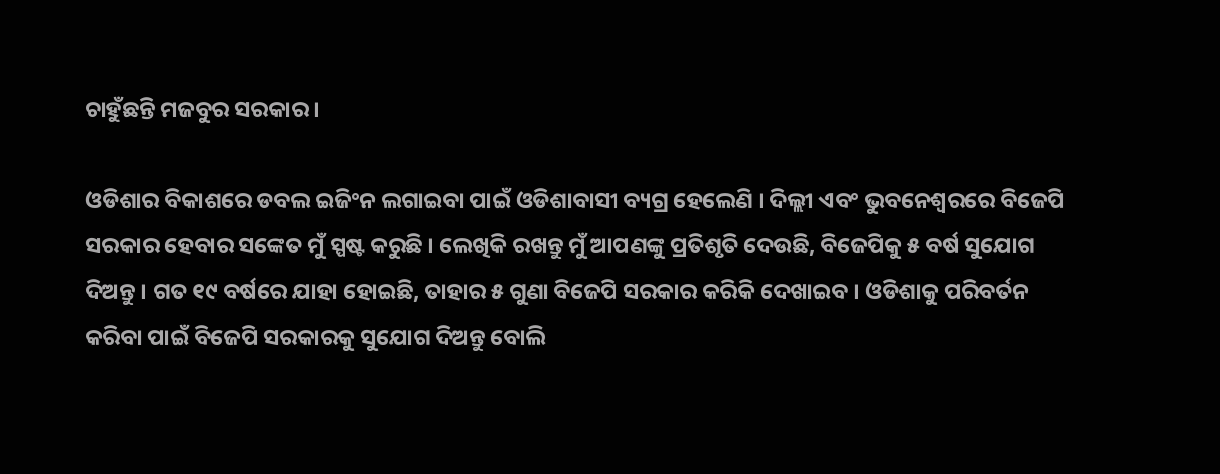ଚାହୁଁଛନ୍ତି ମଜବୁର ସରକାର ।

ଓଡିଶାର ବିକାଶରେ ଡବଲ ଇଜିଂନ ଲଗାଇବା ପାଇଁ ଓଡିଶାବାସୀ ବ୍ୟଗ୍ର ହେଲେଣି । ଦିଲ୍ଲୀ ଏବଂ ଭୁବନେଶ୍ୱରରେ ବିଜେପି ସରକାର ହେବାର ସଙ୍କେତ ମୁଁ ସ୍ପଷ୍ଟ କରୁଛି । ଲେଖିକି ରଖନ୍ତୁ ମୁଁ ଆପଣଙ୍କୁ ପ୍ରତିଶୃତି ଦେଉଛି, ବିଜେପିକୁ ୫ ବର୍ଷ ସୁଯୋଗ ଦିଅନ୍ତୁ । ଗତ ୧୯ ବର୍ଷରେ ଯାହା ହୋଇଛି, ତାହାର ୫ ଗୁଣା ବିଜେପି ସରକାର କରିକି ଦେଖାଇବ । ଓଡିଶାକୁ ପରିବର୍ତନ କରିବା ପାଇଁ ବିଜେପି ସରକାରକୁ ସୁଯୋଗ ଦିଅନ୍ତୁ ବୋଲି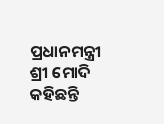ପ୍ରଧାନମନ୍ତ୍ରୀ ଶ୍ରୀ ମୋଦି କହିଛନ୍ତି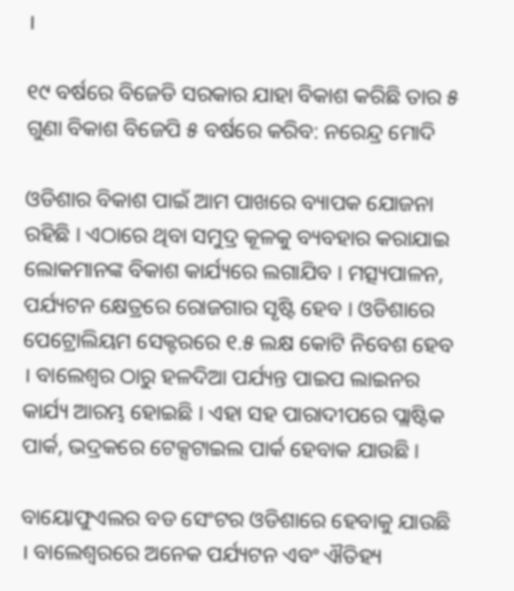।

୧୯ ବର୍ଷରେ ବିଜେଡି ସରକାର ଯାହା ବିକାଶ କରିଛି ତାର ୫ ଗୁଣା ବିକାଶ ବିଜେପି ୫ ବର୍ଷରେ କରିବ: ନରେନ୍ଦ୍ର ମୋଦି

ଓଡିଶାର ବିକାଶ ପାଇଁ ଆମ ପାଖରେ ବ୍ୟାପକ ଯୋଜନା ରହିଛି । ଏଠାରେ ଥିବା ସମୁଦ୍ର କୂଳକୁ ବ୍ୟବହାର କରାଯାଇ ଲୋକମାନଙ୍କ ବିକାଶ କାର୍ଯ୍ୟରେ ଲଗାଯିବ । ମତ୍ସ୍ୟପାଳନ, ପର୍ଯ୍ୟଟନ କ୍ଷେତ୍ରରେ ରୋଜଗାର ସୃଷ୍ଟି ହେବ । ଓଡିଶାରେ ପେଟ୍ରୋଲିୟମ ସେକ୍ଟରରେ ୧.୫ ଲକ୍ଷ କୋଟି ନିବେଶ ହେବ । ବାଲେଶ୍ୱର ଠାରୁ ହଳଦିଆ ପର୍ଯ୍ୟନ୍ତ ପାଇପ ଲାଇନର କାର୍ଯ୍ୟ ଆରମ୍ଭ ହୋଇଛି । ଏହା ସହ ପାରାଦୀପରେ ପ୍ଲାଷ୍ଟିକ ପାର୍କ, ଭଦ୍ରକରେ ଟେକ୍ସଟାଇଲ ପାର୍କ ହେବାକ ଯାଉଛି ।

ବାୟୋଫୁଏଲର ବଡ ସେଂଟର ଓଡିଶାରେ ହେବାକୁ ଯାଉଛି । ବାଲେଶ୍ୱରରେ ଅନେକ ପର୍ଯ୍ୟଟନ ଏବଂ ଐତିହ୍ୟ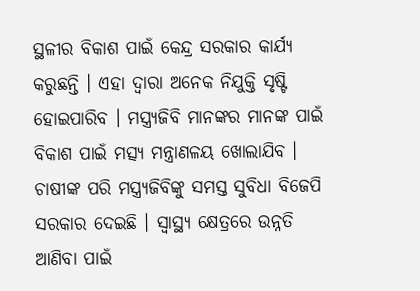ସ୍ଥଳୀର ବିକାଶ ପାଇଁ କେନ୍ଦ୍ର ସରକାର କାର୍ଯ୍ୟ କରୁଛନ୍ତି । ଏହା ଦ୍ୱାରା ଅନେକ ନିଯୁକ୍ତି ସୃଷ୍ଟି ହୋଇପାରିବ । ମସ୍ତ୍ର‌୍ୟଜିବି ମାନଙ୍କର ମାନଙ୍କ ପାଇଁ ବିକାଶ ପାଇଁ ମତ୍ସ୍ୟ ମନ୍ତ୍ରାଣଳୟ ଖୋଲାଯିବ । ଚାଷୀଙ୍କ ପରି ମସ୍ତ୍ର‌୍ୟଜିବିଙ୍କୁ ସମସ୍ତ ସୁବିଧା ବିଜେପି ସରକାର ଦେଇଛି । ସ୍ୱାସ୍ଥ୍ୟ କ୍ଷେତ୍ରରେ ଉନ୍ନତି ଆଣିବା ପାଇଁ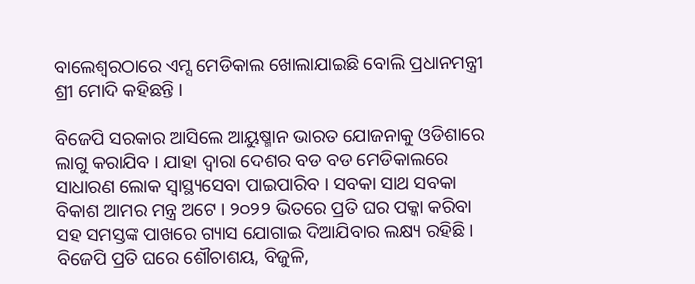ବାଲେଶ୍ୱରଠାରେ ଏମ୍ସ ମେଡିକାଲ ଖୋଲାଯାଇଛି ବୋଲି ପ୍ରଧାନମନ୍ତ୍ରୀ ଶ୍ରୀ ମୋଦି କହିଛନ୍ତି ।

ବିଜେପି ସରକାର ଆସିଲେ ଆୟୁଷ୍ମାନ ଭାରତ ଯୋଜନାକୁ ଓଡିଶାରେ ଲାଗୁ କରାଯିବ । ଯାହା ଦ୍ୱାରା ଦେଶର ବଡ ବଡ ମେଡିକାଲରେ ସାଧାରଣ ଲୋକ ସ୍ୱାସ୍ଥ୍ୟସେବା ପାଇପାରିବ । ସବକା ସାଥ ସବକା ବିକାଶ ଆମର ମନ୍ତ୍ର ଅଟେ । ୨୦୨୨ ଭିତରେ ପ୍ରତି ଘର ପକ୍କା କରିବା ସହ ସମସ୍ତଙ୍କ ପାଖରେ ଗ୍ୟାସ ଯୋଗାଇ ଦିଆଯିବାର ଲକ୍ଷ୍ୟ ରହିଛି । ବିଜେପି ପ୍ରତି ଘରେ ଶୌଚାଶୟ, ବିଜୁଳି,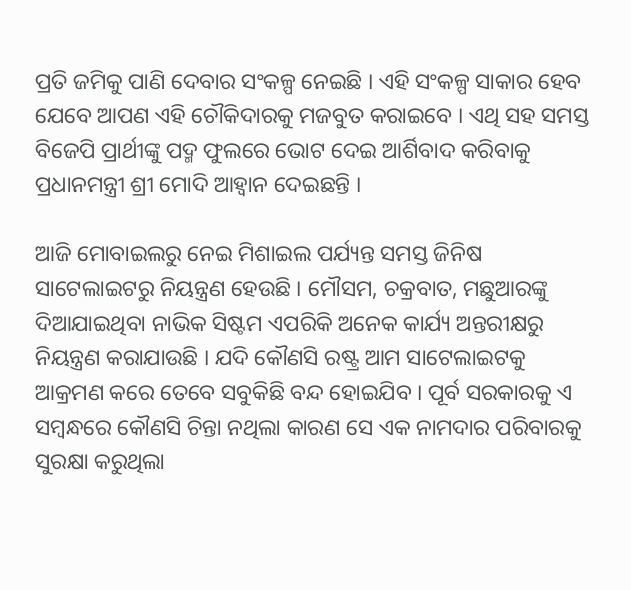ପ୍ରତି ଜମିକୁ ପାଣି ଦେବାର ସଂକଳ୍ପ ନେଇଛି । ଏହି ସଂକଳ୍ପ ସାକାର ହେବ ଯେବେ ଆପଣ ଏହି ଚୌକିଦାରକୁ ମଜବୁତ କରାଇବେ । ଏଥି ସହ ସମସ୍ତ ବିଜେପି ପ୍ରାର୍ଥୀଙ୍କୁ ପଦ୍ମ ଫୁଲରେ ଭୋଟ ଦେଇ ଆର୍ଶିବାଦ କରିବାକୁ ପ୍ରଧାନମନ୍ତ୍ରୀ ଶ୍ରୀ ମୋଦି ଆହ୍ୱାନ ଦେଇଛନ୍ତି ।

ଆଜି ମୋବାଇଲରୁ ନେଇ ମିଶାଇଲ ପର୍ଯ୍ୟନ୍ତ ସମସ୍ତ ଜିନିଷ ସାଟେଲାଇଟରୁ ନିୟନ୍ତ୍ରଣ ହେଉଛି । ମୌସମ, ଚକ୍ରବାତ, ମଛୁଆରଙ୍କୁ ଦିଆଯାଇଥିବା ନାଭିକ ସିଷ୍ଟମ ଏପରିକି ଅନେକ କାର୍ଯ୍ୟ ଅନ୍ତରୀକ୍ଷରୁ ନିୟନ୍ତ୍ରଣ କରାଯାଉଛି । ଯଦି କୌଣସି ରଷ୍ଟ୍ର ଆମ ସାଟେଲାଇଟକୁ ଆକ୍ରମଣ କରେ ତେବେ ସବୁକିଛି ବନ୍ଦ ହୋଇଯିବ । ପୂର୍ବ ସରକାରକୁ ଏ ସମ୍ବନ୍ଧରେ କୌଣସି ଚିନ୍ତା ନଥିଲା କାରଣ ସେ ଏକ ନାମଦାର ପରିବାରକୁ ସୁରକ୍ଷା କରୁଥିଲା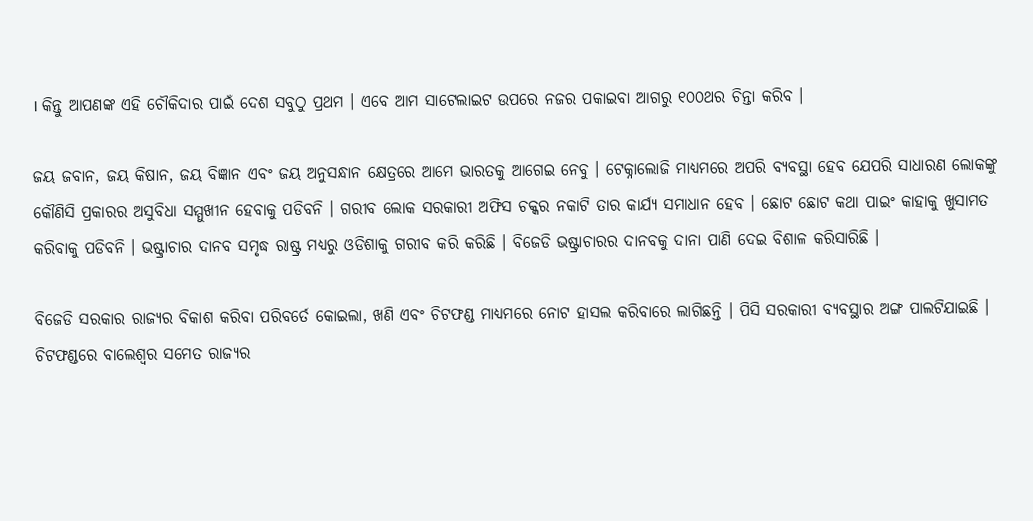। କିନ୍ତୁ ଆପଣଙ୍କ ଏହି ଚୌକିଦାର ପାଇଁ ଦେଶ ସବୁଠୁ ପ୍ରଥମ । ଏବେ ଆମ ସାଟେଲାଇଟ ଉପରେ ନଜର ପକାଇବା ଆଗରୁ ୧୦୦ଥର ଚିନ୍ତା କରିବ ।

ଜୟ ଜବାନ, ଜୟ କିଷାନ, ଜୟ ବିଜ୍ଞାନ ଏବଂ ଜୟ ଅନୁସନ୍ଧାନ କ୍ଷେତ୍ରରେ ଆମେ ଭାରତକୁ ଆଗେଇ ନେବୁ । ଟେକ୍ନାଲୋଜି ମାଧ୍ୟମରେ ଅପରି ବ୍ୟବସ୍ଥା ହେବ ଯେପରି ସାଧାରଣ ଲୋକଙ୍କୁ କୌଣିସି ପ୍ରକାରର ଅସୁବିଧା ସମ୍ମୁଖୀନ ହେବାକୁ ପଡିବନି । ଗରୀବ ଲୋକ ସରକାରୀ ଅଫିସ ଚକ୍କର ନକାଟି ତାର କାର୍ଯ୍ୟ ସମାଧାନ ହେବ । ଛୋଟ ଛୋଟ କଥା ପାଇଂ କାହାକୁ ଖୁସାମତ କରିବାକୁ ପଡିବନି । ଭଷ୍ଟ୍ରାଚାର ଦାନବ ସମୃଦ୍ଧ ରାଷ୍ଟ୍ର ମଧ୍ୟରୁ ଓଡିଶାକୁ ଗରୀବ କରି କରିଛି । ବିଜେଡି ଭଷ୍ଟ୍ରାଚାରର ଦାନବକୁ ଦାନା ପାଣି ଦେଇ ବିଶାଳ କରିସାରିଛି ।

ବିଜେଡି ସରକାର ରାଜ୍ୟର ବିକାଶ କରିବା ପରିବର୍ତେ କୋଇଲା, ଖଣି ଏବଂ ଚିଟଫଣ୍ଡ ମାଧ୍ୟମରେ ନୋଟ ହାସଲ କରିବାରେ ଲାଗିଛନ୍ତି । ପିସି ସରକାରୀ ବ୍ୟବସ୍ଥାର ଅଙ୍ଗ ପାଲଟିଯାଇଛି । ଚିଟଫଣ୍ଡରେ ବାଲେଶ୍ୱର ସମେତ ରାଜ୍ୟର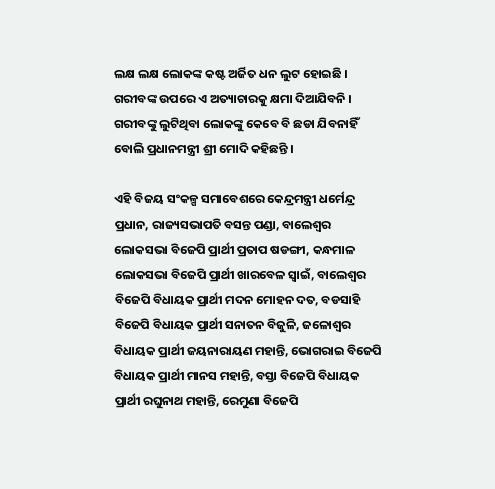ଲକ୍ଷ ଲକ୍ଷ ଲୋକଙ୍କ କଷ୍ଟ ଅର୍ଜିତ ଧନ ଲୁଟ ହୋଇଛି । ଗରୀବଙ୍କ ଉପରେ ଏ ଅତ୍ୟାଚାରକୁ କ୍ଷମା ଦିଆଯିବନି । ଗରୀବଙ୍କୁ ଲୁଟିଥିବା ଲୋକଙ୍କୁ କେବେ ବି ଛଡା ଯିବନାହିଁ ବୋଲି ପ୍ରଧାନମନ୍ତ୍ରୀ ଶ୍ରୀ ମୋଦି କହିଛନ୍ତି ।

ଏହି ବିଜୟ ସଂକଳ୍ପ ସମାବେଶରେ କେନ୍ଦ୍ରମନ୍ତ୍ରୀ ଧର୍ମେନ୍ଦ୍ର ପ୍ରଧାନ, ରାଜ୍ୟସଭାପତି ବସନ୍ତ ପଣ୍ଡା, ବାଲେଶ୍ୱର ଲୋକସଭା ବିଜେପି ପ୍ରାର୍ଥୀ ପ୍ରତାପ ଷଡଙ୍ଗୀ, କନ୍ଧମାଳ ଲୋକସଭା ବିଜେପି ପ୍ରାର୍ଥୀ ଖାରବେଳ ସ୍ୱାଇଁ, ବାଲେଶ୍ୱର ବିଜେପି ବିଧାୟକ ପ୍ରାର୍ଥୀ ମଦନ ମୋହନ ଦତ, ବଡସାହି ବିଜେପି ବିଧାୟକ ପ୍ରାର୍ଥୀ ସନାତନ ବିଜୁଳି, ଜଳୋଶ୍ୱର ବିଧାୟକ ପ୍ରାର୍ଥୀ ଜୟନାରାୟଣ ମହାନ୍ତି, ଭୋଗରାଇ ବିଜେପି ବିଧାୟକ ପ୍ରାର୍ଥୀ ମାନସ ମହାନ୍ତି, ବସ୍ତା ବିଜେପି ବିଧାୟକ ପ୍ରାର୍ଥୀ ରଘୁନାଥ ମହାନ୍ତି, ରେମୁଣା ବିଜେପି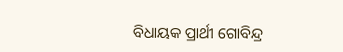ବିଧାୟକ ପ୍ରାର୍ଥୀ ଗୋବିନ୍ଦ୍ର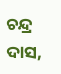ଚନ୍ଦ୍ର ଦାସ,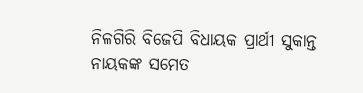ନିଳଗିରି ବିଜେପି ବିଧାୟକ ପ୍ରାର୍ଥୀ ସୁକାନ୍ତ ନାୟକଙ୍କ ସମେତ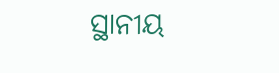ସ୍ଥାନୀୟ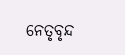ନେତୃବୃନ୍ଦ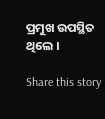ପ୍ରମୁଖ ଉପସ୍ଥିତ ଥିଲେ ।

Share this story